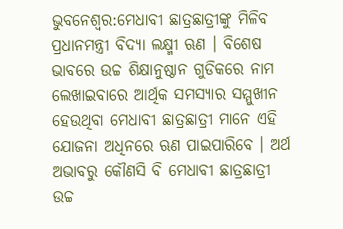ଭୁବନେଶ୍ବର:ମେଧାବୀ ଛାତ୍ରଛାତ୍ରୀଙ୍କୁ ମିଳିବ ପ୍ରଧାନମନ୍ତ୍ରୀ ବିଦ୍ୟା ଲକ୍ଷ୍ମୀ ଋଣ । ବିଶେଷ ଭାବରେ ଉଚ୍ଚ ଶିକ୍ଷାନୁଷ୍ଠାନ ଗୁଡିକରେ ନାମ ଲେଖାଇବାରେ ଆର୍ଥିକ ସମସ୍ୟାର ସମ୍ମୁଖୀନ ହେଉଥିବା ମେଧାବୀ ଛାତ୍ରଛାତ୍ରୀ ମାନେ ଏହି ଯୋଜନା ଅଧିନରେ ଋଣ ପାଇପାରିବେ । ଅର୍ଥ ଅଭାବରୁ କୌଣସି ବି ମେଧାବୀ ଛାତ୍ରଛାତ୍ରୀ ଉଚ୍ଚ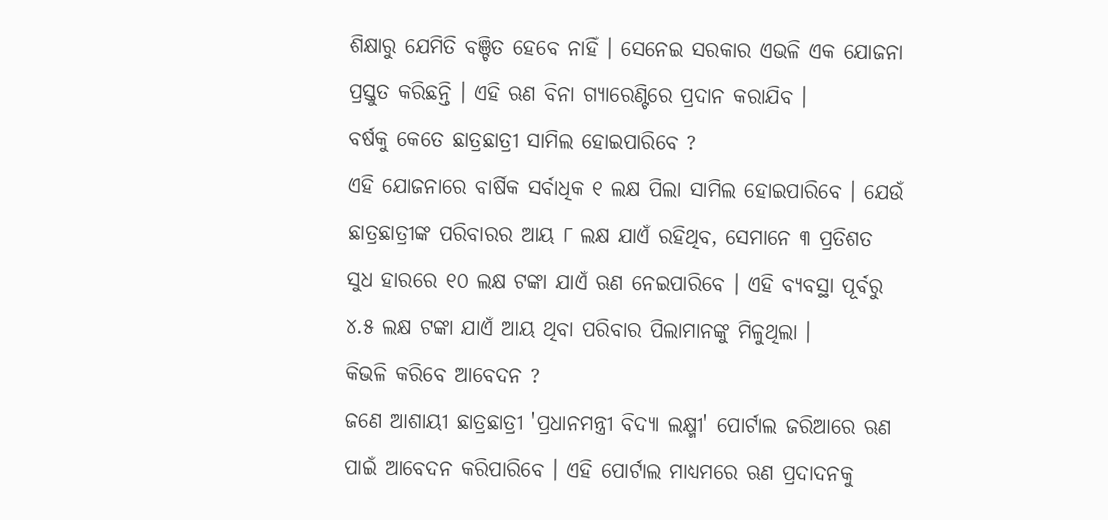ଶିକ୍ଷାରୁ ଯେମିତି ବଞ୍ଚିତ ହେବେ ନାହିଁ । ସେନେଇ ସରକାର ଏଭଳି ଏକ ଯୋଜନା ପ୍ରସ୍ତୁତ କରିଛନ୍ତି । ଏହି ଋଣ ବିନା ଗ୍ୟାରେଣ୍ଟିରେ ପ୍ରଦାନ କରାଯିବ ।
ବର୍ଷକୁ କେତେ ଛାତ୍ରଛାତ୍ରୀ ସାମିଲ ହୋଇପାରିବେ ?
ଏହି ଯୋଜନାରେ ବାର୍ଷିକ ସର୍ବାଧିକ ୧ ଲକ୍ଷ ପିଲା ସାମିଲ ହୋଇପାରିବେ । ଯେଉଁ ଛାତ୍ରଛାତ୍ରୀଙ୍କ ପରିବାରର ଆୟ ୮ ଲକ୍ଷ ଯାଏଁ ରହିଥିବ, ସେମାନେ ୩ ପ୍ରତିଶତ ସୁଧ ହାରରେ ୧୦ ଲକ୍ଷ ଟଙ୍କା ଯାଏଁ ଋଣ ନେଇପାରିବେ । ଏହି ବ୍ୟବସ୍ଥା ପୂର୍ବରୁ ୪.୫ ଲକ୍ଷ ଟଙ୍କା ଯାଏଁ ଆୟ ଥିବା ପରିବାର ପିଲାମାନଙ୍କୁ ମିଳୁଥିଲା ।
କିଭଳି କରିବେ ଆବେଦନ ?
ଜଣେ ଆଶାୟୀ ଛାତ୍ରଛାତ୍ରୀ 'ପ୍ରଧାନମନ୍ତ୍ରୀ ବିଦ୍ୟା ଲକ୍ଷ୍ମୀ' ପୋର୍ଟାଲ ଜରିଆରେ ଋଣ ପାଇଁ ଆବେଦନ କରିପାରିବେ । ଏହି ପୋର୍ଟାଲ ମାଧ୍ୟମରେ ଋଣ ପ୍ରଦାଦନକୁ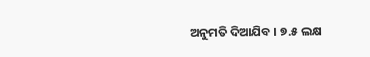ଅନୁମତି ଦିଆଯିବ । ୭.୫ ଲକ୍ଷ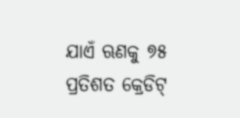ଯାଏଁ ଋଣକୁ ୭୫ ପ୍ରତିଶତ କ୍ରେଡିଟ୍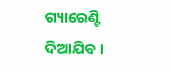ଗ୍ୟାରେଣ୍ଟି ଦିଆଯିବ ।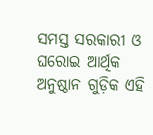ସମସ୍ତ ସରକାରୀ ଓ ଘରୋଇ ଆର୍ଥିକ ଅନୁଷ୍ଠାନ ଗୁଡ଼ିକ ଏହି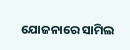ଯୋଜନାରେ ସାମିଲ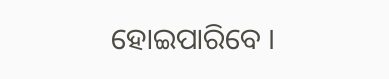ହୋଇପାରିବେ ।